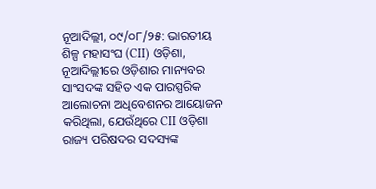ନୂଆଦିଲ୍ଲୀ, ୦୯/୦୮/୨୫: ଭାରତୀୟ ଶିଳ୍ପ ମହାସଂଘ (CII) ଓଡ଼ିଶା, ନୂଆଦିଲ୍ଲୀରେ ଓଡ଼ିଶାର ମାନ୍ୟବର ସାଂସଦଙ୍କ ସହିତ ଏକ ପାରସ୍ପରିକ ଆଲୋଚନା ଅଧିବେଶନର ଆୟୋଜନ କରିଥିଲା, ଯେଉଁଥିରେ CII ଓଡ଼ିଶା ରାଜ୍ୟ ପରିଷଦର ସଦସ୍ୟଙ୍କ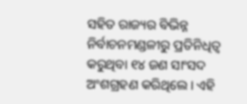ସହିତ ରାଜ୍ୟର ବିଭିନ୍ନ ନିର୍ବାଚନମଣ୍ଡଳୀରୁ ପ୍ରତିନିଧିତ୍ୱ କରୁଥିବା ୧୪ ଜଣ ସାଂସଦ ଅଂଶଗ୍ରହଣ କରିଥିଲେ। ଏହି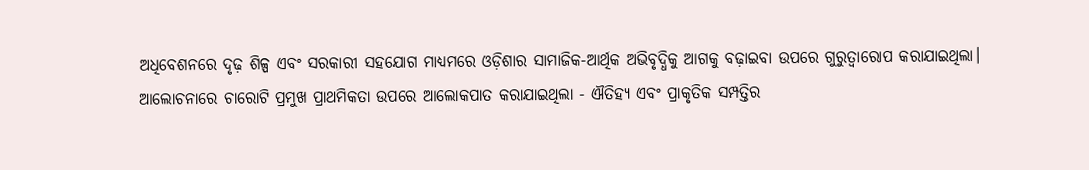ଅଧିବେଶନରେ ଦୃଢ଼ ଶିଳ୍ପ ଏବଂ ସରକାରୀ ସହଯୋଗ ମାଧ୍ୟମରେ ଓଡ଼ିଶାର ସାମାଜିକ-ଆର୍ଥିକ ଅଭିବୃଦ୍ଧିକୁ ଆଗକୁ ବଢ଼ାଇବା ଉପରେ ଗୁରୁତ୍ୱାରୋପ କରାଯାଇଥିଲା।
ଆଲୋଚନାରେ ଚାରୋଟି ପ୍ରମୁଖ ପ୍ରାଥମିକତା ଉପରେ ଆଲୋକପାତ କରାଯାଇଥିଲା - ଐତିହ୍ୟ ଏବଂ ପ୍ରାକୃତିକ ସମ୍ପତ୍ତିର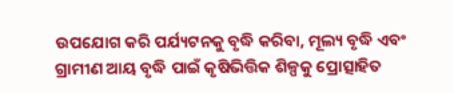ଉପଯୋଗ କରି ପର୍ଯ୍ୟଟନକୁ ବୃଦ୍ଧି କରିବା, ମୂଲ୍ୟ ବୃଦ୍ଧି ଏବଂ ଗ୍ରାମୀଣ ଆୟ ବୃଦ୍ଧି ପାଇଁ କୃଷିଭିତ୍ତିକ ଶିଳ୍ପକୁ ପ୍ରୋତ୍ସାହିତ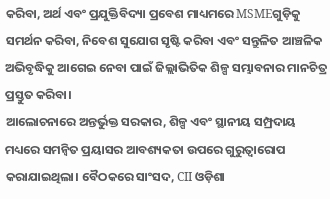କରିବା, ଅର୍ଥ ଏବଂ ପ୍ରଯୁକ୍ତିବିଦ୍ୟା ପ୍ରବେଶ ମାଧ୍ୟମରେ MSMEଗୁଡ଼ିକୁ ସମର୍ଥନ କରିବା, ନିବେଶ ସୁଯୋଗ ସୃଷ୍ଟି କରିବା ଏବଂ ସନ୍ତୁଳିତ ଆଞ୍ଚଳିକ ଅଭିବୃଦ୍ଧିକୁ ଆଗେଇ ନେବା ପାଇଁ ଜିଲ୍ଲାଭିତିକ ଶିଳ୍ପ ସମ୍ଭାବନାର ମାନଚିତ୍ର ପ୍ରସ୍ତୁତ କରିବା।
ଆଲୋଚନାରେ ଅନ୍ତର୍ଭୁକ୍ତ ସରକାର, ଶିଳ୍ପ ଏବଂ ସ୍ଥାନୀୟ ସମ୍ପ୍ରଦାୟ ମଧ୍ୟରେ ସମନ୍ୱିତ ପ୍ରୟାସର ଆବଶ୍ୟକତା ଉପରେ ଗୁରୁତ୍ୱାରୋପ କରାଯାଇଥିଲା। ବୈଠକରେ ସାଂସଦ, CII ଓଡ଼ିଶା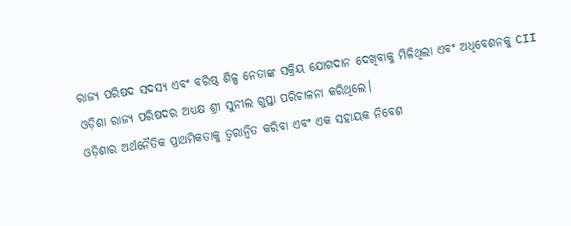ରାଜ୍ୟ ପରିଷଦ ସଦସ୍ୟ ଏବଂ ବରିଷ୍ଠ ଶିଳ୍ପ ନେତାଙ୍କ ସକ୍ରିୟ ଯୋଗଦାନ ଦେଖିବାକୁ ମିଳିଥିଲା ଏବଂ ଅଧିବେଶନକୁ CII ଓଡ଼ିଶା ରାଜ୍ୟ ପରିଷଦର ଅଧ୍ୟକ୍ଷ ଶ୍ରୀ ସୁନୀଲ ଗୁପ୍ତା ପରିଚାଳନା କରିଥିଲେ।
ଓଡ଼ିଶାର ଅର୍ଥନୈତିକ ପ୍ରାଥମିକତାକୁ ତ୍ୱରାନ୍ୱିତ କରିବା ଏବଂ ଏକ ସହାୟକ ନିବେଶ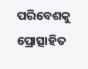ପରିବେଶକୁ ପ୍ରୋତ୍ସାହିତ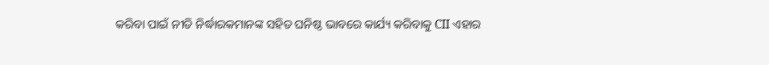କରିବା ପାଇଁ ନୀତି ନିର୍ଦ୍ଧାରକମାନଙ୍କ ସହିତ ଘନିଷ୍ଠ ଭାବରେ କାର୍ଯ୍ୟ କରିବାକୁ CII ଏହାର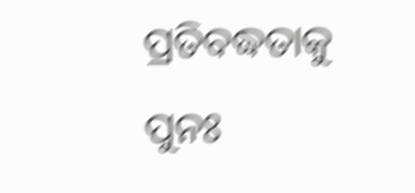ପ୍ରତିବଦ୍ଧତାକୁ ପୁନଃ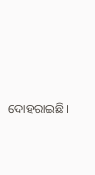ଦୋହରାଇଛି।